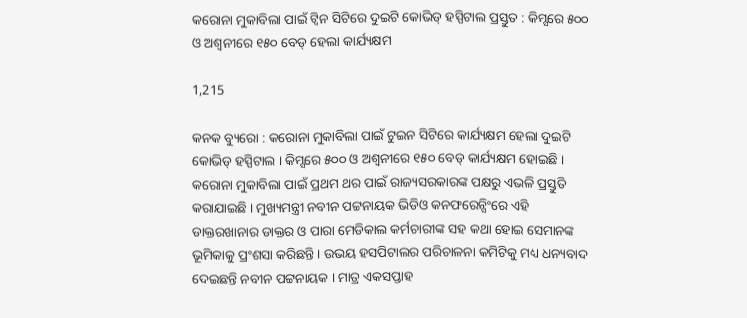କରୋନା ମୁକାବିଲା ପାଇଁ ଟ୍ୱିନ ସିଟିରେ ଦୁଇଟି କୋଭିଡ୍ ହସ୍ପିଟାଲ ପ୍ରସ୍ତୁତ : କିମ୍ସରେ ୫୦୦ ଓ ଅଶ୍ୱନୀରେ ୧୫୦ ବେଡ୍ ହେଲା କାର୍ଯ୍ୟକ୍ଷମ

1,215

କନକ ବ୍ୟୁରୋ : କରୋନା ମୁକାବିଲା ପାଇଁ ଟୁଇନ ସିଟିରେ କାର୍ଯ୍ୟକ୍ଷମ ହେଲା ଦୁଇଟି କୋଭିଡ୍ ହସ୍ପିଟାଲ । କିମ୍ସରେ ୫୦୦ ଓ ଅଶ୍ୱନୀରେ ୧୫୦ ବେଡ୍ କାର୍ଯ୍ୟକ୍ଷମ ହୋଇଛି । କରୋନା ମୁକାବିଲା ପାଇଁ ପ୍ରଥମ ଥର ପାଇଁ ରାଜ୍ୟସରକାରଙ୍କ ପକ୍ଷରୁ ଏଭଳି ପ୍ରସ୍ତୁତି କରାଯାଇଛି । ମୁଖ୍ୟମନ୍ତ୍ରୀ ନବୀନ ପଟ୍ଟନାୟକ ଭିଡିଓ କନଫରେନ୍ସିଂରେ ଏହି ଡାକ୍ତରଖାନାର ଡାକ୍ତର ଓ ପାରା ମେଡିକାଲ କର୍ମଚାରୀଙ୍କ ସହ କଥା ହୋଇ ସେମାନଙ୍କ ଭୂମିକାକୁ ପ୍ରଂଶସା କରିଛନ୍ତି । ଉଭୟ ହସପିଟାଲର ପରିଚାଳନା କମିଟିକୁ ମଧ୍ୟ ଧନ୍ୟବାଦ ଦେଇଛନ୍ତି ନବୀନ ପଟ୍ଟନାୟକ । ମାତ୍ର ଏକସପ୍ତାହ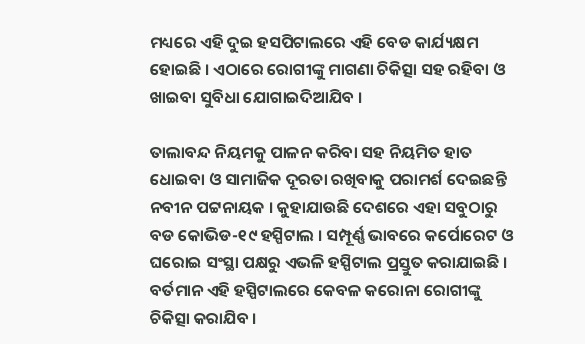ମଧ୍ୟରେ ଏହି ଦୁଇ ହସପିଟାଲରେ ଏହି ବେଡ କାର୍ଯ୍ୟକ୍ଷମ ହୋଇଛି । ଏଠାରେ ରୋଗୀଙ୍କୁ ମାଗଣା ଚିକିତ୍ସା ସହ ରହିବା ଓ ଖାଇବା ସୁବିଧା ଯୋଗାଇଦିଆଯିବ ।

ତାଲାବନ୍ଦ ନିୟମକୁ ପାଳନ କରିବା ସହ ନିୟମିତ ହାତ ଧୋଇବା ଓ ସାମାଜିକ ଦୂରତା ରଖିବାକୁ ପରାମର୍ଶ ଦେଇଛନ୍ତି ନବୀନ ପଟ୍ଟନାୟକ । କୁହାଯାଉଛି ଦେଶରେ ଏହା ସବୁଠାରୁ ବଡ କୋଭିଡ-୧୯ ହସ୍ପିଟାଲ । ସମ୍ପୂର୍ଣ୍ଣ ଭାବରେ କର୍ପୋରେଟ ଓ ଘରୋଇ ସଂସ୍ଥା ପକ୍ଷରୁ ଏଭଳି ହସ୍ପିଟାଲ ପ୍ରସ୍ତୁତ କରାଯାଇଛି । ବର୍ତମାନ ଏହି ହସ୍ପିଟାଲରେ କେବଳ କରୋନା ରୋଗୀଙ୍କୁ ଚିକିତ୍ସା କରାଯିବ ।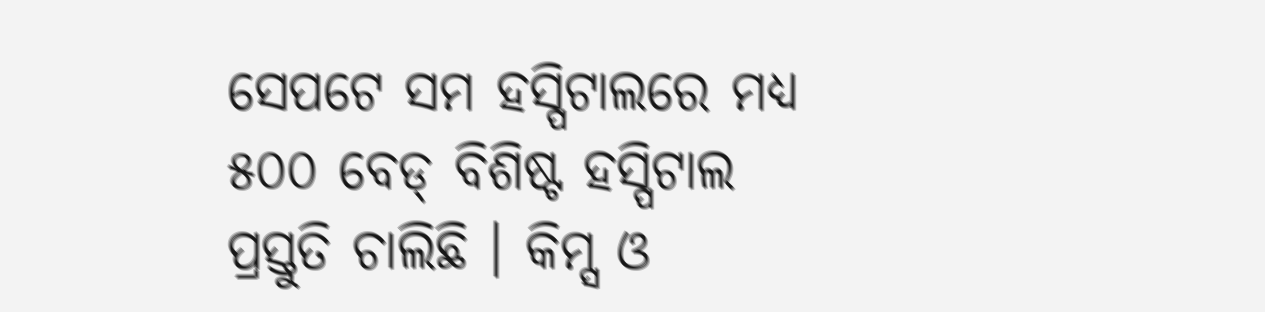ସେପଟେ ସମ ହସ୍ପିଟାଲରେ ମଧ୍ୟ ୫୦୦ ବେଡ୍ ବିଶିଷ୍ଟ ହସ୍ପିଟାଲ ପ୍ରସ୍ତୁତି ଚାଲିଛି । କିମ୍ସ ଓ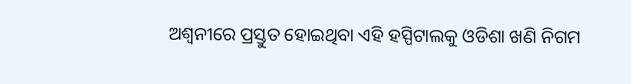ଅଶ୍ୱନୀରେ ପ୍ରସ୍ତୁତ ହୋଇଥିବା ଏହି ହସ୍ପିଟାଲକୁ ଓଡିଶା ଖଣି ନିଗମ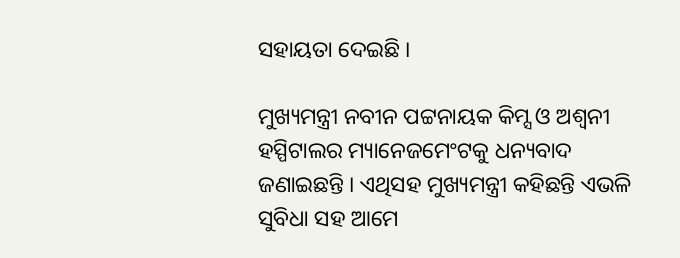ସହାୟତା ଦେଇଛି ।

ମୁଖ୍ୟମନ୍ତ୍ରୀ ନବୀନ ପଟ୍ଟନାୟକ କିମ୍ସ ଓ ଅଶ୍ୱନୀ ହସ୍ପିଟାଲର ମ୍ୟାନେଜମେଂଟକୁ ଧନ୍ୟବାଦ ଜଣାଇଛନ୍ତି । ଏଥିସହ ମୁଖ୍ୟମନ୍ତ୍ରୀ କହିଛନ୍ତି ଏଭଳି ସୁବିଧା ସହ ଆମେ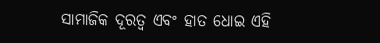ସାମାଜିକ ଦୂରତ୍ୱ ଏବଂ ହାତ ଧୋଇ ଏହି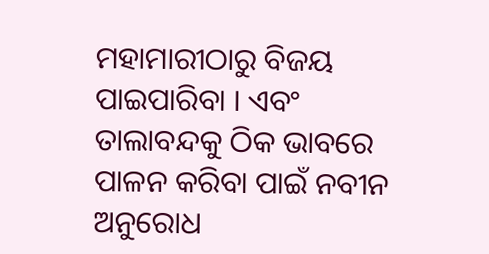ମହାମାରୀଠାରୁ ବିଜୟ ପାଇପାରିବା । ଏବଂ ତାଲାବନ୍ଦକୁ ଠିକ ଭାବରେ ପାଳନ କରିବା ପାଇଁ ନବୀନ ଅନୁରୋଧ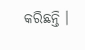କରିଛନ୍ତି ।